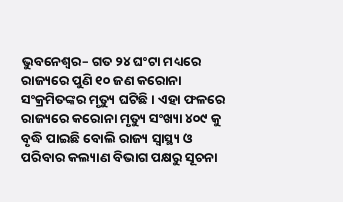ଭୁବନେଶ୍ୱର– ଗତ ୨୪ ଘଂଟା ମଧ୍ୟରେ ରାଜ୍ୟରେ ପୁଣି ୧୦ ଜଣ କରୋନା ସଂକ୍ରମିତଙ୍କର ମୃତ୍ୟୁ ଘଟିଛି । ଏହା ଫଳରେ ରାଜ୍ୟରେ କରୋନା ମୃତ୍ୟୁ ସଂଖ୍ୟା ୪୦୯ କୁ ବୃଦ୍ଧି ପାଇଛି ବୋଲି ରାଜ୍ୟ ସ୍ୱାସ୍ଥ୍ୟ ଓ ପରିବାର କଲ୍ୟାଣ ବିଭାଗ ପକ୍ଷରୁ ସୂଚନା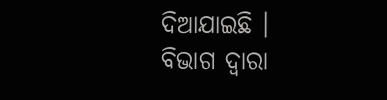ଦିଆଯାଇଛି ।
ବିଭାଗ ଦ୍ୱାରା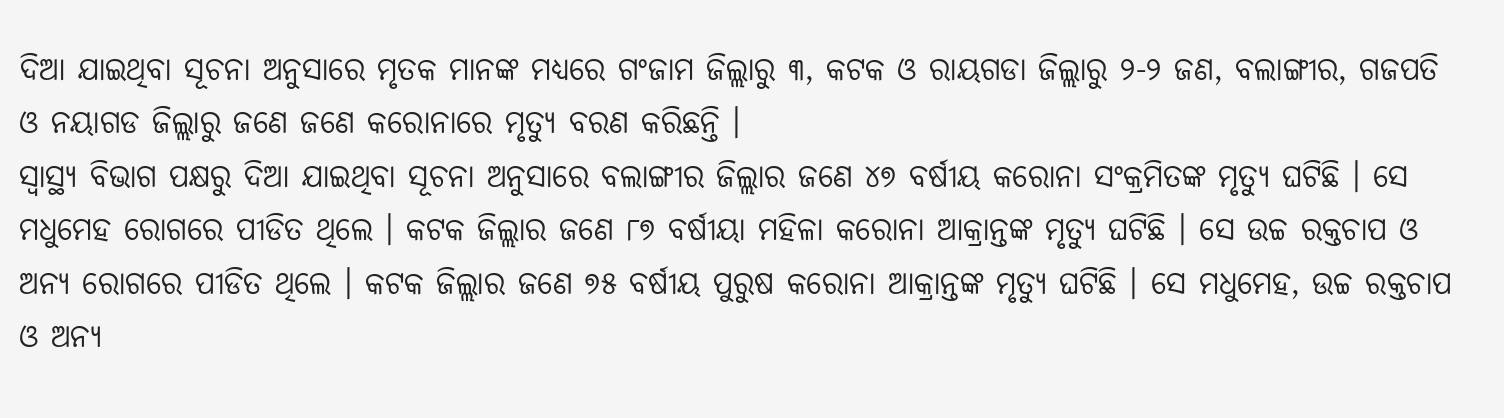ଦିଆ ଯାଇଥିବା ସୂଚନା ଅନୁସାରେ ମୃତକ ମାନଙ୍କ ମଧ୍ୟରେ ଗଂଜାମ ଜିଲ୍ଲାରୁ ୩, କଟକ ଓ ରାୟଗଡା ଜିଲ୍ଲାରୁ ୨-୨ ଜଣ, ବଲାଙ୍ଗୀର, ଗଜପତି ଓ ନୟାଗଡ ଜିଲ୍ଲାରୁ ଜଣେ ଜଣେ କରୋନାରେ ମୃତ୍ୟୁ ବରଣ କରିଛନ୍ତି ।
ସ୍ୱାସ୍ଥ୍ୟ ବିଭାଗ ପକ୍ଷରୁ ଦିଆ ଯାଇଥିବା ସୂଚନା ଅନୁସାରେ ବଲାଙ୍ଗୀର ଜିଲ୍ଲାର ଜଣେ ୪୭ ବର୍ଷୀୟ କରୋନା ସଂକ୍ରମିତଙ୍କ ମୃତ୍ୟୁ ଘଟିଛି । ସେ ମଧୁମେହ ରୋଗରେ ପୀଡିତ ଥିଲେ । କଟକ ଜିଲ୍ଲାର ଜଣେ ୮୭ ବର୍ଷୀୟା ମହିଳା କରୋନା ଆକ୍ରାନ୍ତଙ୍କ ମୃତ୍ୟୁ ଘଟିଛି । ସେ ଉଚ୍ଚ ରକ୍ତଚାପ ଓ ଅନ୍ୟ ରୋଗରେ ପୀଡିତ ଥିଲେ । କଟକ ଜିଲ୍ଲାର ଜଣେ ୭୫ ବର୍ଷୀୟ ପୁରୁଷ କରୋନା ଆକ୍ରାନ୍ତଙ୍କ ମୃତ୍ୟୁ ଘଟିଛି । ସେ ମଧୁମେହ, ଉଚ୍ଚ ରକ୍ତଚାପ ଓ ଅନ୍ୟ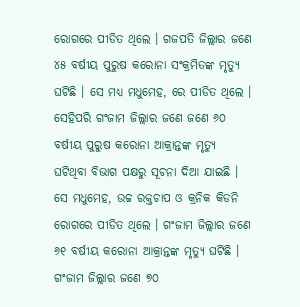ରୋଗରେ ପୀଡିତ ଥିଲେ । ଗଜପତି ଜିଲ୍ଲାର ଜଣେ ୪୫ ବର୍ଷୀୟ ପୁରୁଷ କରୋନା ସଂକ୍ରମିତଙ୍କ ମୃତ୍ୟୁ ଘଟିଛି । ସେ ମଧ୍ୟ ମଧୁମେହ, ରେ ପୀଡିତ ଥିଲେ ।
ସେହିପରି ଗଂଜାମ ଜିଲ୍ଲାର ଜଣେ ଜଣେ ୬୦ ବର୍ଷୀୟ ପୁରୁଷ କରୋନା ଆକ୍ରାନ୍ତଙ୍କ ମୃତ୍ୟୁ ଘଟିଥିବା ବିଭାଗ ପକ୍ଷରୁ ସୂଚନା ଦିଆ ଯାଇଛି । ସେ ମଧୁମେହ, ଉଚ୍ଚ ରକ୍ତଚାପ ଓ କ୍ରନିକ କିଡନି ରୋଗରେ ପୀଡିତ ଥିଲେ । ଗଂଜାମ ଜିଲ୍ଲାର ଜଣେ ୬୧ ବର୍ଷୀୟ କରୋନା ଆକ୍ରାନ୍ତଙ୍କ ମୃତ୍ୟୁ ଘଟିଛି ।
ଗଂଜାମ ଜିଲ୍ଲାର ଜଣେ ୭୦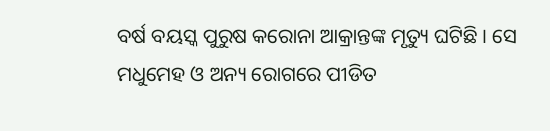ବର୍ଷ ବୟସ୍କ ପୁରୁଷ କରୋନା ଆକ୍ରାନ୍ତଙ୍କ ମୃତ୍ୟୁ ଘଟିଛି । ସେ ମଧୁମେହ ଓ ଅନ୍ୟ ରୋଗରେ ପୀଡିତ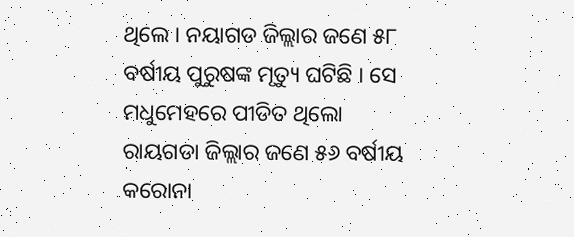ଥିଲେ । ନୟାଗଡ ଜିଲ୍ଲାର ଜଣେ ୫୮ ବର୍ଷୀୟ ପୁରୁଷଙ୍କ ମୃତ୍ୟୁ ଘଟିଛି । ସେ ମଧୁମେହରେ ପୀଡିତ ଥିଲୋ
ରାୟଗଡା ଜିଲ୍ଲାର ଜଣେ ୫୬ ବର୍ଷୀୟ କରୋନା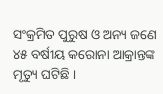ସଂକ୍ରମିତ ପୁରୁଷ ଓ ଅନ୍ୟ ଜଣେ ୪୫ ବର୍ଷୀୟ କରୋନା ଆକ୍ରାନ୍ତଙ୍କ ମୃତ୍ୟୁ ଘଟିଛି ।